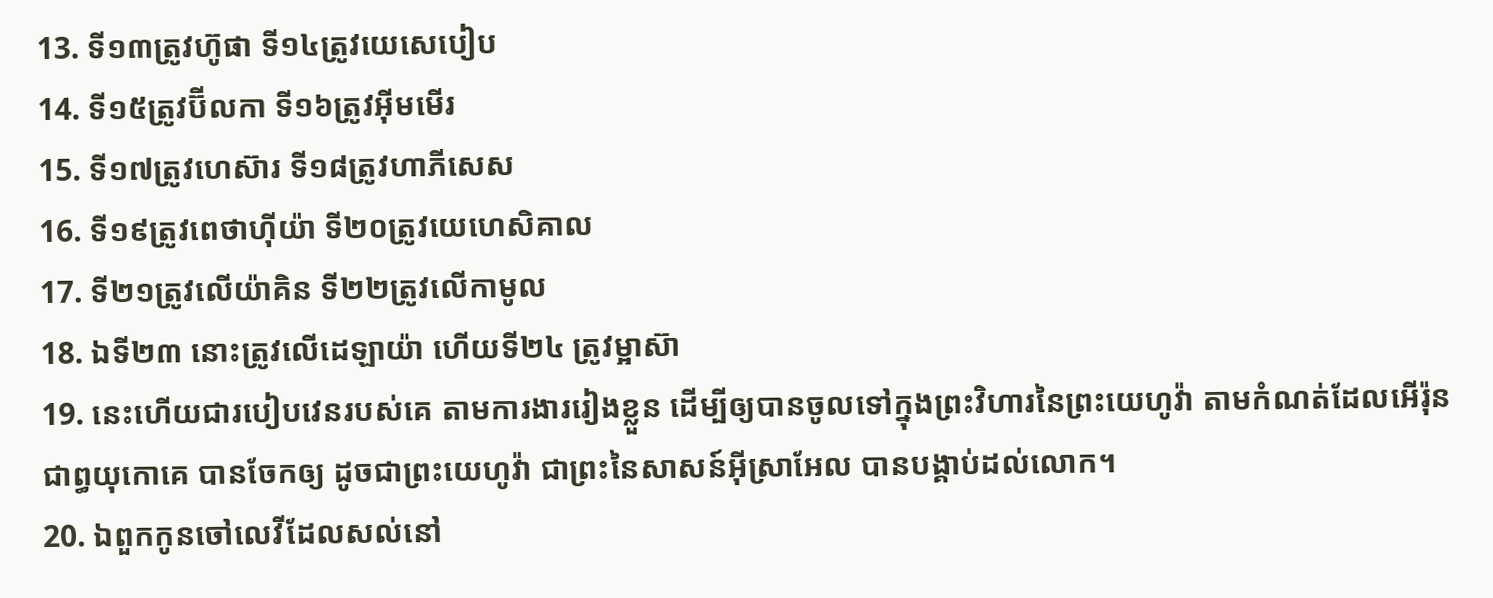13. ទី១៣ត្រូវហ៊ូផា ទី១៤ត្រូវយេសេបៀប
14. ទី១៥ត្រូវប៊ីលកា ទី១៦ត្រូវអ៊ីមមើរ
15. ទី១៧ត្រូវហេស៊ារ ទី១៨ត្រូវហាភីសេស
16. ទី១៩ត្រូវពេថាហ៊ីយ៉ា ទី២០ត្រូវយេហេសិគាល
17. ទី២១ត្រូវលើយ៉ាគិន ទី២២ត្រូវលើកាមូល
18. ឯទី២៣ នោះត្រូវលើដេឡាយ៉ា ហើយទី២៤ ត្រូវម្អាស៊ា
19. នេះហើយជារបៀបវេនរបស់គេ តាមការងាររៀងខ្លួន ដើម្បីឲ្យបានចូលទៅក្នុងព្រះវិហារនៃព្រះយេហូវ៉ា តាមកំណត់ដែលអើរ៉ុន ជាព្ធយុកោគេ បានចែកឲ្យ ដូចជាព្រះយេហូវ៉ា ជាព្រះនៃសាសន៍អ៊ីស្រាអែល បានបង្គាប់ដល់លោក។
20. ឯពួកកូនចៅលេវីដែលសល់នៅ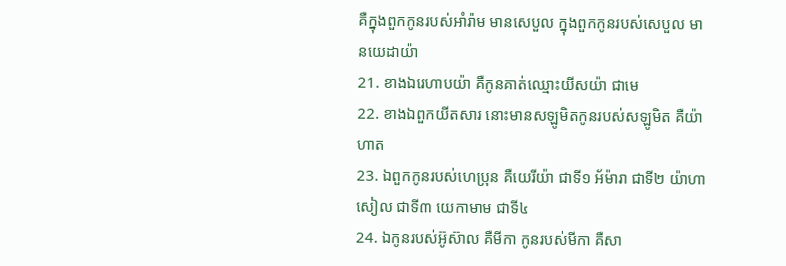គឺក្នុងពួកកូនរបស់អាំរ៉ាម មានសេបួល ក្នុងពួកកូនរបស់សេបួល មានយេដាយ៉ា
21. ខាងឯរេហាបយ៉ា គឺកូនគាត់ឈ្មោះយីសយ៉ា ជាមេ
22. ខាងឯពួកយីតសារ នោះមានសឡូមិតកូនរបស់សឡូមិត គឺយ៉ាហាត
23. ឯពួកកូនរបស់ហេប្រុន គឺយេរីយ៉ា ជាទី១ អ័ម៉ារា ជាទី២ យ៉ាហាសៀល ជាទី៣ យេកាមាម ជាទី៤
24. ឯកូនរបស់អ៊ូស៊ាល គឺមីកា កូនរបស់មីកា គឺសា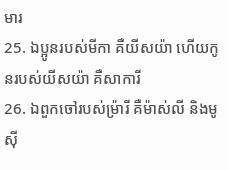មារ
25. ឯប្អូនរបស់មីកា គឺយីសយ៉ា ហើយកូនរបស់យីសយ៉ា គឺសាការី
26. ឯពួកចៅរបស់ម្រ៉ារី គឺម៉ាស់លី និងមូស៊ី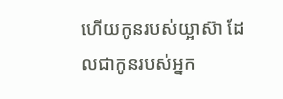ហើយកូនរបស់យ្អាស៊ា ដែលជាកូនរបស់អ្នក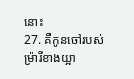នោះ
27. គឺកូនចៅរបស់ម្រ៉ារីខាងយ្អា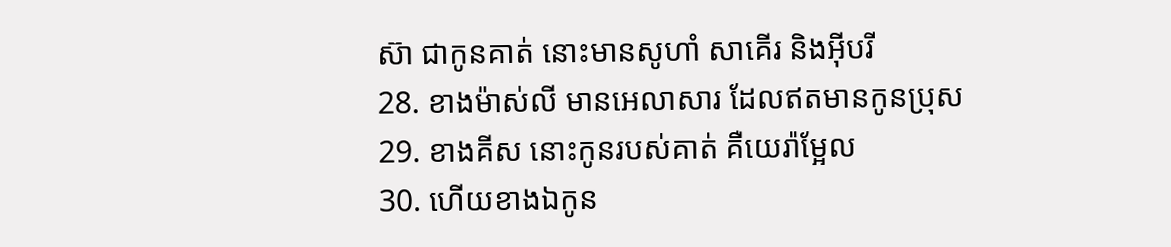ស៊ា ជាកូនគាត់ នោះមានសូហាំ សាគើរ និងអ៊ីបរី
28. ខាងម៉ាស់លី មានអេលាសារ ដែលឥតមានកូនប្រុស
29. ខាងគីស នោះកូនរបស់គាត់ គឺយេរ៉ាម្អែល
30. ហើយខាងឯកូន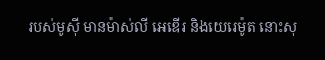របស់មូស៊ី មានម៉ាស់លី អេឌើរ និងយេរេម៉ូត នោះសុ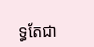ទ្ធតែជា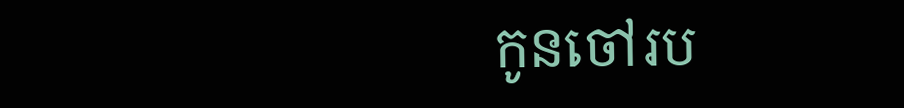កូនចៅរប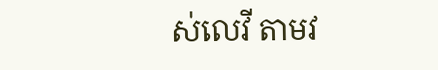ស់លេវី តាមវ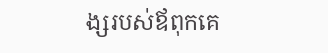ង្សរបស់ឪពុកគេ